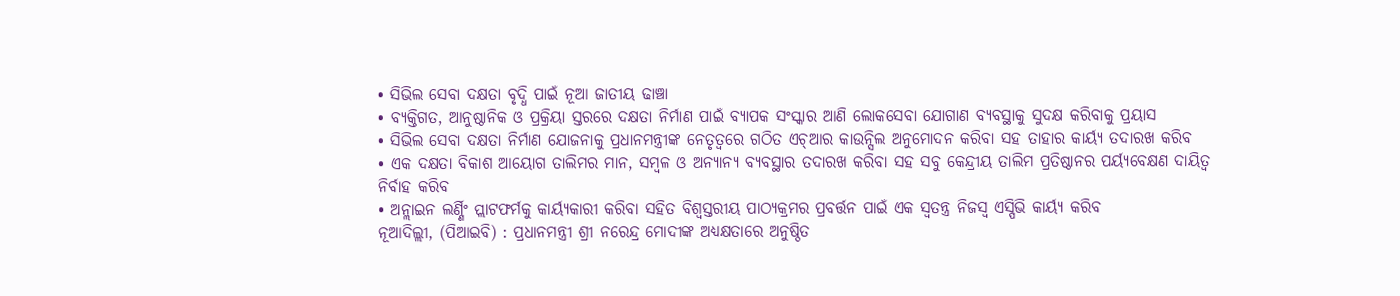• ସିଭିଲ ସେବା ଦକ୍ଷତା ବୃଦ୍ଧି ପାଇଁ ନୂଆ ଜାତୀୟ ଢାଞ୍ଚା
• ବ୍ୟକ୍ତିଗତ, ଆନୁଷ୍ଠାନିକ ଓ ପ୍ରକ୍ରିୟା ସ୍ତରରେ ଦକ୍ଷତା ନିର୍ମାଣ ପାଇଁ ବ୍ୟାପକ ସଂସ୍କାର ଆଣି ଲୋକସେବା ଯୋଗାଣ ବ୍ୟବସ୍ଥାକୁ ସୁଦକ୍ଷ କରିବାକୁ ପ୍ରୟାସ
• ସିଭିଲ ସେବା ଦକ୍ଷତା ନିର୍ମାଣ ଯୋଜନାକୁ ପ୍ରଧାନମନ୍ତ୍ରୀଙ୍କ ନେତୃତ୍ୱରେ ଗଠିତ ଏଚ୍ଆର କାଉନ୍ସିଲ ଅନୁମୋଦନ କରିବା ସହ ତାହାର କାର୍ୟ୍ୟ ତଦାରଖ କରିବ
• ଏକ ଦକ୍ଷତା ବିକାଶ ଆୟୋଗ ତାଲିମର ମାନ, ସମ୍ବଳ ଓ ଅନ୍ୟାନ୍ୟ ବ୍ୟବସ୍ଥାର ତଦାରଖ କରିବା ସହ ସବୁ କେନ୍ଦ୍ରୀୟ ତାଲିମ ପ୍ରତିଷ୍ଠାନର ପର୍ୟ୍ୟବେକ୍ଷଣ ଦାୟିତ୍ୱ ନିର୍ବାହ କରିବ
• ଅନ୍ଲାଇନ ଲର୍ଣ୍ଣିଂ ପ୍ଲାଟଫର୍ମକୁ କାର୍ୟ୍ୟକାରୀ କରିବା ସହିତ ବିଶ୍ୱସ୍ତରୀୟ ପାଠ୍ୟକ୍ରମର ପ୍ରବର୍ତ୍ତନ ପାଇଁ ଏକ ସ୍ୱତନ୍ତ୍ର ନିଜସ୍ୱ ଏସ୍ପିଭି କାର୍ୟ୍ୟ କରିବ
ନୂଆଦିଲ୍ଲୀ, (ପିଆଇବି) : ପ୍ରଧାନମନ୍ତ୍ରୀ ଶ୍ରୀ ନରେନ୍ଦ୍ର ମୋଦୀଙ୍କ ଅଧ୍ୟକ୍ଷତାରେ ଅନୁଷ୍ଠିତ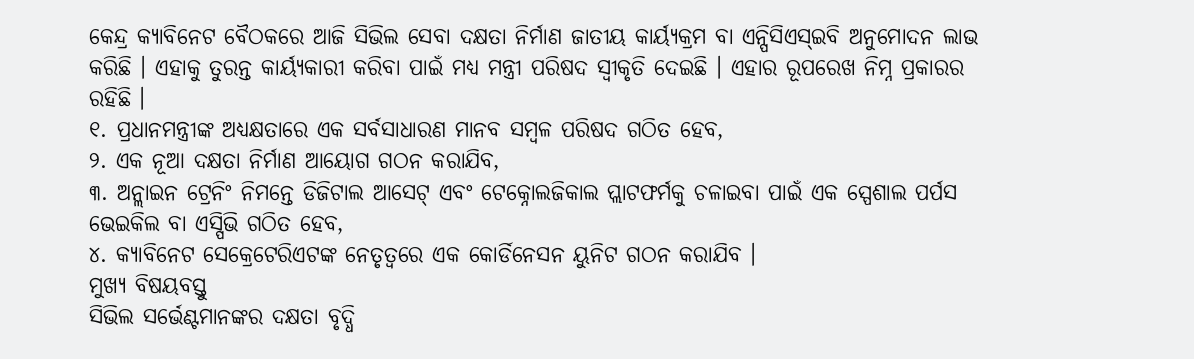କେନ୍ଦ୍ର କ୍ୟାବିନେଟ ବୈଠକରେ ଆଜି ସିଭିଲ ସେବା ଦକ୍ଷତା ନିର୍ମାଣ ଜାତୀୟ କାର୍ୟ୍ୟକ୍ରମ ବା ଏନ୍ପିସିଏସ୍ଇବି ଅନୁମୋଦନ ଲାଭ କରିଛି । ଏହାକୁ ତୁରନ୍ତ କାର୍ୟ୍ୟକାରୀ କରିବା ପାଇଁ ମଧ୍ୟ ମନ୍ତ୍ରୀ ପରିଷଦ ସ୍ୱୀକୃତି ଦେଇଛି । ଏହାର ରୂପରେଖ ନିମ୍ନ ପ୍ରକାରର ରହିଛି ।
୧. ପ୍ରଧାନମନ୍ତ୍ରୀଙ୍କ ଅଧ୍ୟକ୍ଷତାରେ ଏକ ସର୍ବସାଧାରଣ ମାନବ ସମ୍ବଳ ପରିଷଦ ଗଠିତ ହେବ,
୨. ଏକ ନୂଆ ଦକ୍ଷତା ନିର୍ମାଣ ଆୟୋଗ ଗଠନ କରାଯିବ,
୩. ଅନ୍ଲାଇନ ଟ୍ରେନିଂ ନିମନ୍ତେ ଡିଜିଟାଲ ଆସେଟ୍ ଏବଂ ଟେକ୍ନୋଲଜିକାଲ ପ୍ଲାଟଫର୍ମକୁ ଚଳାଇବା ପାଇଁ ଏକ ସ୍ପେଶାଲ ପର୍ପସ ଭେଇକିଲ ବା ଏସ୍ପିଭି ଗଠିତ ହେବ,
୪. କ୍ୟାବିନେଟ ସେକ୍ରେଟେରିଏଟଙ୍କ ନେତୃତ୍ୱରେ ଏକ କୋର୍ଡିନେସନ ୟୁନିଟ ଗଠନ କରାଯିବ ।
ମୁଖ୍ୟ ବିଷୟବସ୍ତୁ
ସିଭିଲ ସର୍ଭେଣ୍ଟମାନଙ୍କର ଦକ୍ଷତା ବୃଦ୍ଧି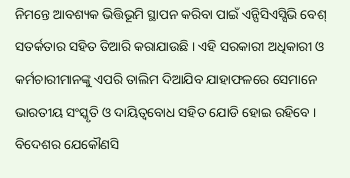ନିମନ୍ତେ ଆବଶ୍ୟକ ଭିତ୍ତିଭୂମି ସ୍ଥାପନ କରିବା ପାଇଁ ଏନ୍ପିସିଏସ୍ସିଭି ବେଶ୍ ସତର୍କତାର ସହିତ ତିଆରି କରାଯାଉଛି । ଏହି ସରକାରୀ ଅଧିକାରୀ ଓ କର୍ମଚାରୀମାନଙ୍କୁ ଏପରି ତାଲିମ ଦିଆଯିବ ଯାହାଫଳରେ ସେମାନେ ଭାରତୀୟ ସଂସ୍କୃତି ଓ ଦାୟିତ୍ୱବୋଧ ସହିତ ଯୋଡି ହୋଇ ରହିବେ । ବିଦେଶର ଯେକୌଣସି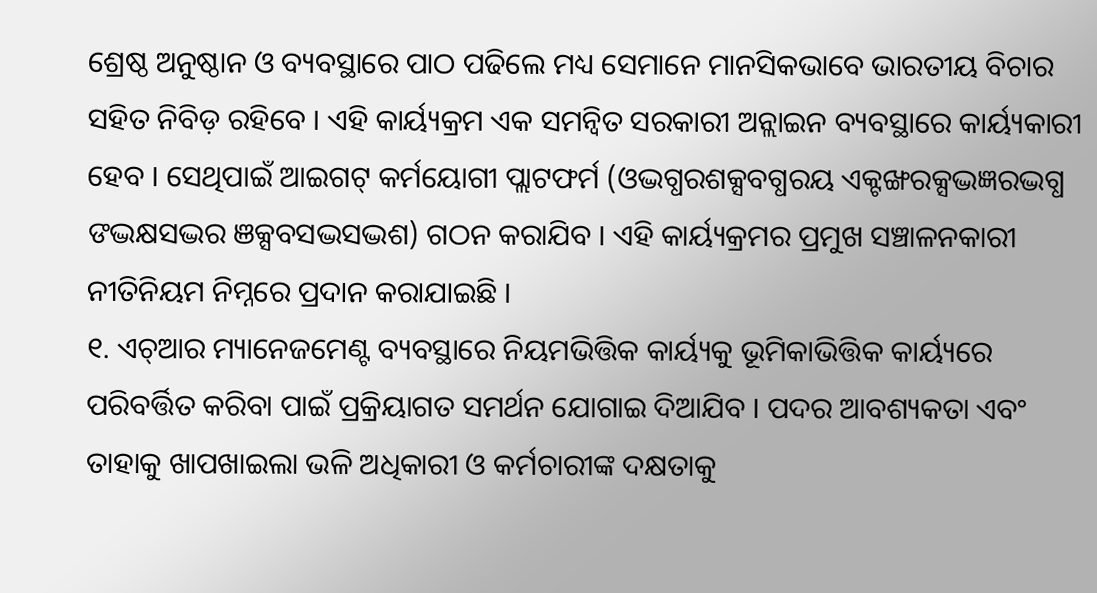ଶ୍ରେଷ୍ଠ ଅନୁଷ୍ଠାନ ଓ ବ୍ୟବସ୍ଥାରେ ପାଠ ପଢିଲେ ମଧ୍ୟ ସେମାନେ ମାନସିକଭାବେ ଭାରତୀୟ ବିଚାର ସହିତ ନିବିଡ଼ ରହିବେ । ଏହି କାର୍ୟ୍ୟକ୍ରମ ଏକ ସମନ୍ୱିତ ସରକାରୀ ଅନ୍ଲାଇନ ବ୍ୟବସ୍ଥାରେ କାର୍ୟ୍ୟକାରୀ ହେବ । ସେଥିପାଇଁ ଆଇଗଟ୍ କର୍ମୟୋଗୀ ପ୍ଲାଟଫର୍ମ (ଓଦ୍ଭଗ୍ଧରଶକ୍ସବଗ୍ଧରୟ ଏକ୍ଟଙ୍ଖରକ୍ସଦ୍ଭଜ୍ଞରଦ୍ଭଗ୍ଧ ଙଦ୍ଭକ୍ଷସଦ୍ଭର ଞକ୍ସବସଦ୍ଭସଦ୍ଭଶ) ଗଠନ କରାଯିବ । ଏହି କାର୍ୟ୍ୟକ୍ରମର ପ୍ରମୁଖ ସଞ୍ଚାଳନକାରୀ ନୀତିନିୟମ ନିମ୍ନରେ ପ୍ରଦାନ କରାଯାଇଛି ।
୧. ଏଚ୍ଆର ମ୍ୟାନେଜମେଣ୍ଟ ବ୍ୟବସ୍ଥାରେ ନିୟମଭିତ୍ତିକ କାର୍ୟ୍ୟକୁ ଭୂମିକାଭିତ୍ତିକ କାର୍ୟ୍ୟରେ ପରିବର୍ତ୍ତିତ କରିବା ପାଇଁ ପ୍ରକ୍ରିୟାଗତ ସମର୍ଥନ ଯୋଗାଇ ଦିଆଯିବ । ପଦର ଆବଶ୍ୟକତା ଏବଂ ତାହାକୁ ଖାପଖାଇଲା ଭଳି ଅଧିକାରୀ ଓ କର୍ମଚାରୀଙ୍କ ଦକ୍ଷତାକୁ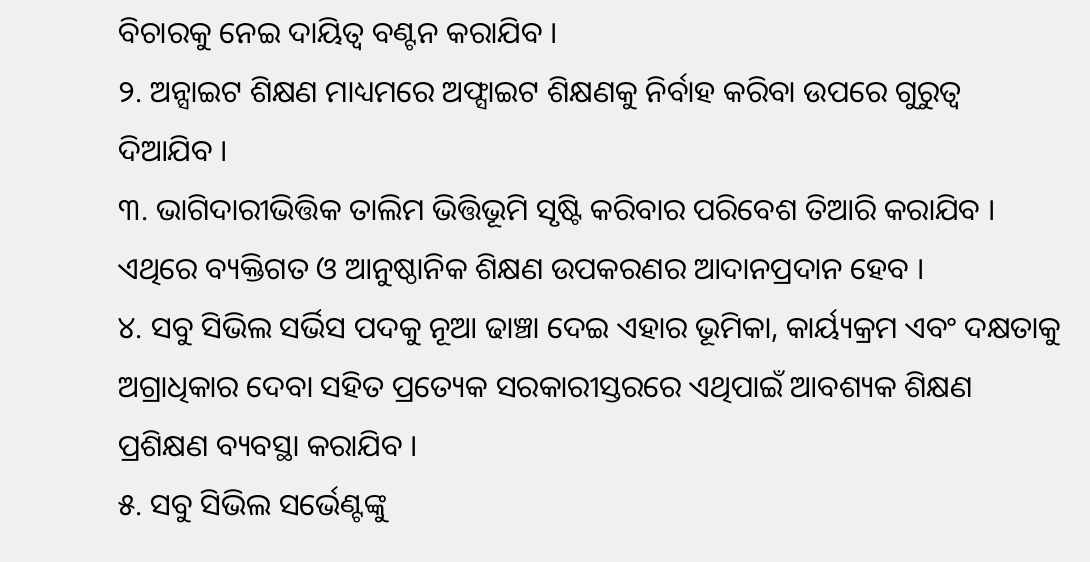ବିଚାରକୁ ନେଇ ଦାୟିତ୍ୱ ବଣ୍ଟନ କରାଯିବ ।
୨. ଅନ୍ସାଇଟ ଶିକ୍ଷଣ ମାଧ୍ୟମରେ ଅଫ୍ସାଇଟ ଶିକ୍ଷଣକୁ ନିର୍ବାହ କରିବା ଉପରେ ଗୁରୁତ୍ୱ ଦିଆଯିବ ।
୩. ଭାଗିଦାରୀଭିତ୍ତିକ ତାଲିମ ଭିତ୍ତିଭୂମି ସୃଷ୍ଟି କରିବାର ପରିବେଶ ତିଆରି କରାଯିବ । ଏଥିରେ ବ୍ୟକ୍ତିଗତ ଓ ଆନୁଷ୍ଠାନିକ ଶିକ୍ଷଣ ଉପକରଣର ଆଦାନପ୍ରଦାନ ହେବ ।
୪. ସବୁ ସିଭିଲ ସର୍ଭିସ ପଦକୁ ନୂଆ ଢାଞ୍ଚା ଦେଇ ଏହାର ଭୂମିକା, କାର୍ୟ୍ୟକ୍ରମ ଏବଂ ଦକ୍ଷତାକୁ ଅଗ୍ରାଧିକାର ଦେବା ସହିତ ପ୍ରତ୍ୟେକ ସରକାରୀସ୍ତରରେ ଏଥିପାଇଁ ଆବଶ୍ୟକ ଶିକ୍ଷଣ ପ୍ରଶିକ୍ଷଣ ବ୍ୟବସ୍ଥା କରାଯିବ ।
୫. ସବୁ ସିଭିଲ ସର୍ଭେଣ୍ଟଙ୍କୁ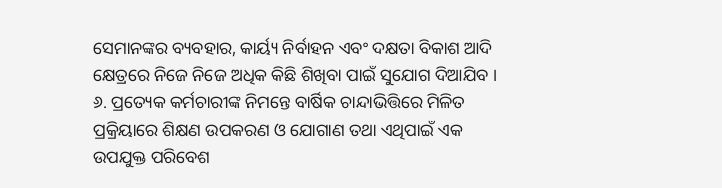ସେମାନଙ୍କର ବ୍ୟବହାର, କାର୍ୟ୍ୟ ନିର୍ବାହନ ଏବଂ ଦକ୍ଷତା ବିକାଶ ଆଦି କ୍ଷେତ୍ରରେ ନିଜେ ନିଜେ ଅଧିକ କିଛି ଶିଖିବା ପାଇଁ ସୁଯୋଗ ଦିଆଯିବ ।
୬. ପ୍ରତ୍ୟେକ କର୍ମଚାରୀଙ୍କ ନିମନ୍ତେ ବାର୍ଷିକ ଚାନ୍ଦାଭିତ୍ତିରେ ମିଳିତ ପ୍ରକ୍ରିୟାରେ ଶିକ୍ଷଣ ଉପକରଣ ଓ ଯୋଗାଣ ତଥା ଏଥିପାଇଁ ଏକ ଉପଯୁକ୍ତ ପରିବେଶ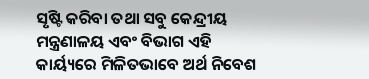ସୃଷ୍ଟି କରିବା ତଥା ସବୁ କେନ୍ଦ୍ରୀୟ ମନ୍ତ୍ରଣାଳୟ ଏବଂ ବିଭାଗ ଏହି କାର୍ୟ୍ୟରେ ମିଳିତଭାବେ ଅର୍ଥ ନିବେଶ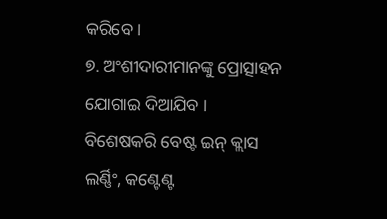କରିବେ ।
୭. ଅଂଶୀଦାରୀମାନଙ୍କୁ ପ୍ରୋତ୍ସାହନ ଯୋଗାଇ ଦିଆଯିବ । ବିଶେଷକରି ବେଷ୍ଟ ଇନ୍ କ୍ଲାସ ଲର୍ଣ୍ଣିଂ, କଣ୍ଟେଣ୍ଟ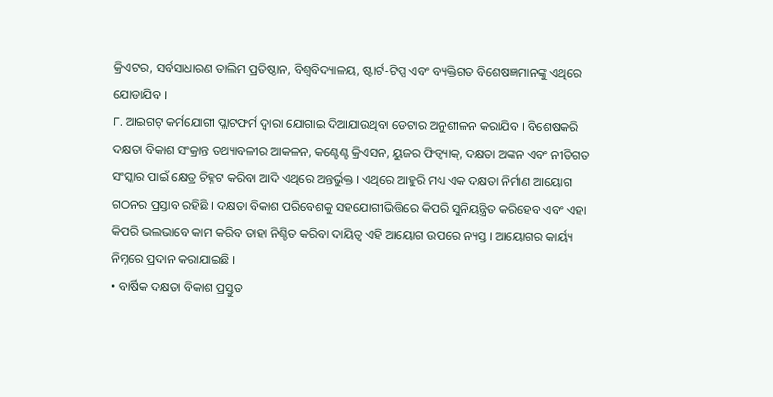କ୍ରିଏଟର, ସର୍ବସାଧାରଣ ତାଲିମ ପ୍ରତିଷ୍ଠାନ, ବିଶ୍ୱବିଦ୍ୟାଳୟ, ଷ୍ଟାର୍ଟ-ଟିପ୍ସ ଏବଂ ବ୍ୟକ୍ତିଗତ ବିଶେଷଜ୍ଞମାନଙ୍କୁ ଏଥିରେ ଯୋଡାଯିବ ।
୮. ଆଇଗଟ୍ କର୍ମଯୋଗୀ ପ୍ଲାଟଫର୍ମ ଦ୍ୱାରା ଯୋଗାଇ ଦିଆଯାଉଥିବା ଡେଟାର ଅନୁଶୀଳନ କରାଯିବ । ବିଶେଷକରି ଦକ୍ଷତା ବିକାଶ ସଂକ୍ରାନ୍ତ ତଥ୍ୟାବଳୀର ଆକଳନ, କଣ୍ଟେଣ୍ଟ କ୍ରିଏସନ, ୟୁଜର ଫିଡ୍ବ୍ୟାକ୍, ଦକ୍ଷତା ଅଙ୍କନ ଏବଂ ନୀତିଗତ ସଂସ୍କାର ପାଇଁ କ୍ଷେତ୍ର ଚିହ୍ନଟ କରିବା ଆଦି ଏଥିରେ ଅନ୍ତର୍ଭୁକ୍ତ । ଏଥିରେ ଆହୁରି ମଧ୍ୟ ଏକ ଦକ୍ଷତା ନିର୍ମାଣ ଆୟୋଗ ଗଠନର ପ୍ରସ୍ତାବ ରହିଛି । ଦକ୍ଷତା ବିକାଶ ପରିବେଶକୁ ସହଯୋଗୀଭିତ୍ତିରେ କିପରି ସୁନିୟନ୍ତ୍ରିତ କରିହେବ ଏବଂ ଏହା କିପରି ଭଲଭାବେ କାମ କରିବ ତାହା ନିଶ୍ଚିତ କରିବା ଦାୟିତ୍ୱ ଏହି ଆୟୋଗ ଉପରେ ନ୍ୟସ୍ତ । ଆୟୋଗର କାର୍ୟ୍ୟ ନିମ୍ନରେ ପ୍ରଦାନ କରାଯାଇଛି ।
• ବାର୍ଷିକ ଦକ୍ଷତା ବିକାଶ ପ୍ରସ୍ତୁତ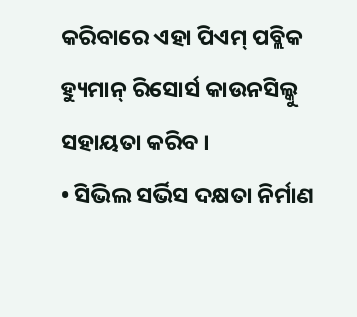କରିବାରେ ଏହା ପିଏମ୍ ପବ୍ଲିକ ହ୍ୟୁମାନ୍ ରିସୋର୍ସ କାଉନସିଲ୍କୁ ସହାୟତା କରିବ ।
• ସିଭିଲ ସର୍ଭିସ ଦକ୍ଷତା ନିର୍ମାଣ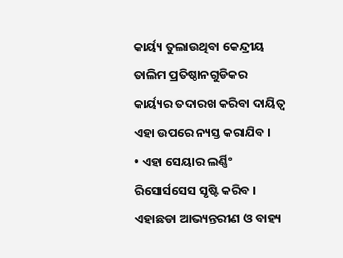କାର୍ୟ୍ୟ ତୁଲାଉଥିବା କେନ୍ଦ୍ରୀୟ ତାଲିମ ପ୍ରତିଷ୍ଠାନଗୁଡିକର କାର୍ୟ୍ୟର ତଦାରଖ କରିବା ଦାୟିତ୍ୱ ଏହା ଉପରେ ନ୍ୟସ୍ତ କରାଯିବ ।
• ଏହା ସେୟାର ଲର୍ଣ୍ଣିଂ ରିସୋର୍ସସେସ ସୃଷ୍ଟି କରିବ । ଏହାଛଡା ଆଭ୍ୟନ୍ତରୀଣ ଓ ବାହ୍ୟ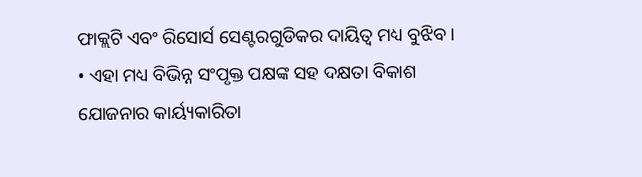ଫାକ୍ଲଟି ଏବଂ ରିସୋର୍ସ ସେଣ୍ଟରଗୁଡିକର ଦାୟିତ୍ୱ ମଧ୍ୟ ବୁଝିବ ।
• ଏହା ମଧ୍ୟ ବିଭିନ୍ନ ସଂପୃକ୍ତ ପକ୍ଷଙ୍କ ସହ ଦକ୍ଷତା ବିକାଶ ଯୋଜନାର କାର୍ୟ୍ୟକାରିତା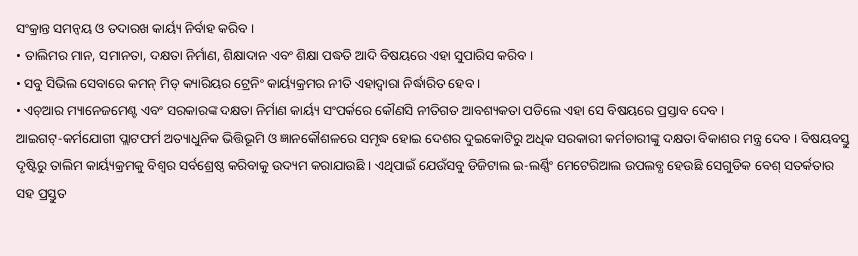ସଂକ୍ରାନ୍ତ ସମନ୍ୱୟ ଓ ତଦାରଖ କାର୍ୟ୍ୟ ନିର୍ବାହ କରିବ ।
• ତାଲିମର ମାନ, ସମାନତା, ଦକ୍ଷତା ନିର୍ମାଣ, ଶିକ୍ଷାଦାନ ଏବଂ ଶିକ୍ଷା ପଦ୍ଧତି ଆଦି ବିଷୟରେ ଏହା ସୁପାରିସ କରିବ ।
• ସବୁ ସିଭିଲ ସେବାରେ କମନ୍ ମିଡ୍ କ୍ୟାରିୟର ଟ୍ରେନିଂ କାର୍ୟ୍ୟକ୍ରମର ନୀତି ଏହାଦ୍ୱାରା ନିର୍ଦ୍ଧାରିତ ହେବ ।
• ଏଚ୍ଆର ମ୍ୟାନେଜମେଣ୍ଟ ଏବଂ ସରକାରଙ୍କ ଦକ୍ଷତା ନିର୍ମାଣ କାର୍ୟ୍ୟ ସଂପର୍କରେ କୌଣସି ନୀତିଗତ ଆବଶ୍ୟକତା ପଡିଲେ ଏହା ସେ ବିଷୟରେ ପ୍ରସ୍ତାବ ଦେବ ।
ଆଇଗଟ୍-କର୍ମଯୋଗୀ ପ୍ଲାଟଫର୍ମ ଅତ୍ୟାଧୁନିକ ଭିତ୍ତିଭୂମି ଓ ଜ୍ଞାନକୌଶଳରେ ସମୃଦ୍ଧ ହୋଇ ଦେଶର ଦୁଇକୋଟିରୁ ଅଧିକ ସରକାରୀ କର୍ମଚାରୀଙ୍କୁ ଦକ୍ଷତା ବିକାଶର ମନ୍ତ୍ର ଦେବ । ବିଷୟବସ୍ତୁ ଦୃଷ୍ଟିରୁ ତାଲିମ କାର୍ୟ୍ୟକ୍ରମକୁ ବିଶ୍ୱର ସର୍ବଶ୍ରେଷ୍ଠ କରିବାକୁ ଉଦ୍ୟମ କରାଯାଉଛି । ଏଥିପାଇଁ ଯେଉଁସବୁ ଡିଜିଟାଲ ଇ-ଲର୍ଣ୍ଣିଂ ମେଟେରିଆଲ ଉପଲବ୍ଧ ହେଉଛି ସେଗୁଡିକ ବେଶ୍ ସତର୍କତାର ସହ ପ୍ରସ୍ତୁତ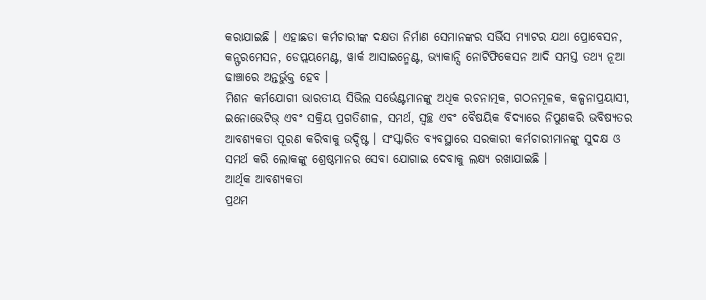କରାଯାଇଛି । ଏହାଛଡା କର୍ମଚାରୀଙ୍କ ଦକ୍ଷତା ନିର୍ମାଣ ସେମାନଙ୍କର ସର୍ଭିସ ମ୍ୟାଟର ଯଥା ପ୍ରୋବେସନ, କନ୍ଫରମେସନ, ଡେପ୍ଲୟମେଣ୍ଟ, ୱାର୍କ ଆସାଇନ୍ମେଣ୍ଟ, ଭ୍ୟାକାନ୍ସି ନୋଟିଫିକେସନ ଆଦି ସମସ୍ତ ତଥ୍ୟ ନୂଆ ଢାଞ୍ଚାରେ ଅନ୍ତର୍ଭୁକ୍ତ ହେବ ।
ମିଶନ କର୍ମଯୋଗୀ ଭାରତୀୟ ସିଭିଲ ସର୍ଭେଣ୍ଟମାନଙ୍କୁ ଅଧିକ ରଚନାତ୍ମକ, ଗଠନମୂଳକ, କଳ୍ପନାପ୍ରୟାସୀ, ଇନୋଭେଟିଭ୍ ଏବଂ ସକ୍ରିୟ ପ୍ରଗତିଶୀଳ, ସମର୍ଥ, ସ୍ୱଚ୍ଛ ଏବଂ ବୈଷୟିକ ବିଦ୍ୟାରେ ନିପୁଣକରି ଭବିଷ୍ୟତର ଆବଶ୍ୟକତା ପୂରଣ କରିବାକୁ ଉଦ୍ଦିଷ୍ଟ । ସଂସ୍କାରିତ ବ୍ୟବସ୍ଥାରେ ସରକାରୀ କର୍ମଚାରୀମାନଙ୍କୁ ସୁଦକ୍ଷ ଓ ସମର୍ଥ କରି ଲୋକଙ୍କୁ ଶ୍ରେଷ୍ଠମାନର ସେବା ଯୋଗାଇ ଦେବାକୁ ଲକ୍ଷ୍ୟ ରଖାଯାଇଛି ।
ଆର୍ଥିକ ଆବଶ୍ୟକତା
ପ୍ରଥମ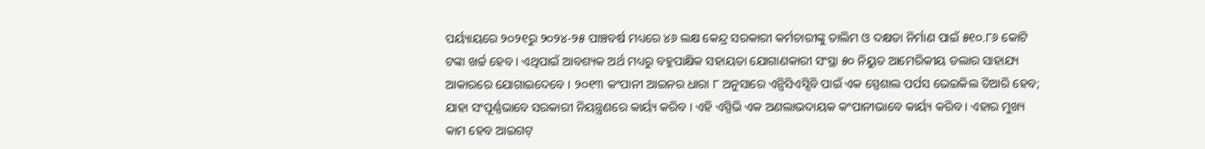ପର୍ୟ୍ୟାୟରେ ୨୦୨୧ରୁ ୨୦୨୪-୨୫ ପାଞ୍ଚବର୍ଷ ମଧ୍ୟରେ ୪୬ ଲକ୍ଷ କେନ୍ଦ୍ର ସରକାରୀ କର୍ମଚାରୀଙ୍କୁ ତାଲିମ ଓ ଦକ୍ଷତା ନିର୍ମାଣ ପାଇଁ ୫୧୦.୮୬ କୋଟି ଟଙ୍କା ଖର୍ଚ୍ଚ ହେବ । ଏଥିପାଇଁ ଆବଶ୍ୟକ ଅର୍ଥ ମଧ୍ୟରୁ ବହୁପାକ୍ଷିକ ସହାୟତା ଯୋଗାଣକାରୀ ସଂସ୍ଥା ୫୦ ନିୟୁତ ଆମେରିକୀୟ ଡଲାର ସାହାଯ୍ୟ ଆକାରରେ ଯୋଗାଇଦେବେ । ୨୦୧୩ କଂପାନୀ ଆଇନର ଧାରା ୮ ଅନୁସାରେ ଏନ୍ପିସିଏସ୍ସିବି ପାଇଁ ଏକ ସ୍ପେଶାଲ ପର୍ପସ ଭେଇକିଲ ତିଆରି ହେବ; ଯାହା ସଂପୂର୍ଣ୍ଣଭାବେ ସରକାରୀ ନିୟନ୍ତ୍ରଣରେ କାର୍ୟ୍ୟ କରିବ । ଏହି ଏସ୍ପିଭି ଏକ ଅଣଲାଭଦାୟକ କଂପାନୀଭାବେ କାର୍ୟ୍ୟ କରିବ । ଏହାର ମୁଖ୍ୟ କାମ ହେବ ଆଇଗଟ୍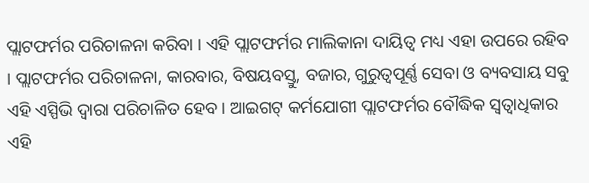ପ୍ଲାଟଫର୍ମର ପରିଚାଳନା କରିବା । ଏହି ପ୍ଲାଟଫର୍ମର ମାଲିକାନା ଦାୟିତ୍ୱ ମଧ୍ୟ ଏହା ଉପରେ ରହିବ । ପ୍ଲାଟଫର୍ମର ପରିଚାଳନା, କାରବାର, ବିଷୟବସ୍ତୁ, ବଜାର, ଗୁରୁତ୍ୱପୂର୍ଣ୍ଣ ସେବା ଓ ବ୍ୟବସାୟ ସବୁ ଏହି ଏସ୍ପିଭି ଦ୍ୱାରା ପରିଚାଳିତ ହେବ । ଆଇଗଟ୍ କର୍ମଯୋଗୀ ପ୍ଲାଟଫର୍ମର ବୌଦ୍ଧିକ ସ୍ୱତ୍ୱାଧିକାର ଏହି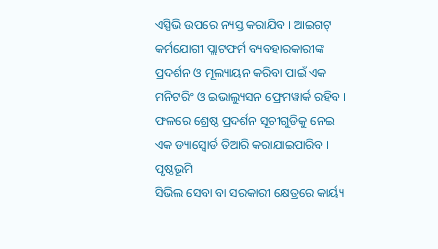ଏସ୍ପିଭି ଉପରେ ନ୍ୟସ୍ତ କରାଯିବ । ଆଇଗଟ୍ କର୍ମଯୋଗୀ ପ୍ଲାଟଫର୍ମ ବ୍ୟବହାରକାରୀଙ୍କ ପ୍ରଦର୍ଶନ ଓ ମୂଲ୍ୟାୟନ କରିବା ପାଇଁ ଏକ ମନିଟରିଂ ଓ ଇଭାଲ୍ୟୁସନ ଫ୍ରେମୱାର୍କ ରହିବ । ଫଳରେ ଶ୍ରେଷ୍ଠ ପ୍ରଦର୍ଶନ ସୂଚୀଗୁଡିକୁ ନେଇ ଏକ ଡ୍ୟାସ୍ବୋର୍ଡ ତିଆରି କରାଯାଇପାରିବ ।
ପୃଷ୍ଠଭୂମି
ସିଭିଲ ସେବା ବା ସରକାରୀ କ୍ଷେତ୍ରରେ କାର୍ୟ୍ୟ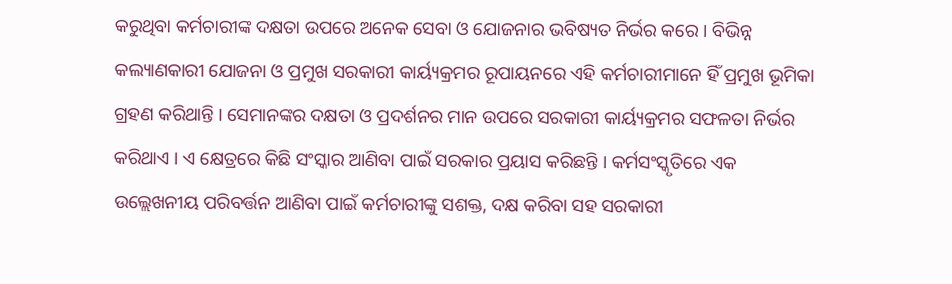କରୁଥିବା କର୍ମଚାରୀଙ୍କ ଦକ୍ଷତା ଉପରେ ଅନେକ ସେବା ଓ ଯୋଜନାର ଭବିଷ୍ୟତ ନିର୍ଭର କରେ । ବିଭିନ୍ନ କଲ୍ୟାଣକାରୀ ଯୋଜନା ଓ ପ୍ରମୁଖ ସରକାରୀ କାର୍ୟ୍ୟକ୍ରମର ରୂପାୟନରେ ଏହି କର୍ମଚାରୀମାନେ ହିଁ ପ୍ରମୁଖ ଭୂମିକା ଗ୍ରହଣ କରିଥାନ୍ତି । ସେମାନଙ୍କର ଦକ୍ଷତା ଓ ପ୍ରଦର୍ଶନର ମାନ ଉପରେ ସରକାରୀ କାର୍ୟ୍ୟକ୍ରମର ସଫଳତା ନିର୍ଭର କରିଥାଏ । ଏ କ୍ଷେତ୍ରରେ କିଛି ସଂସ୍କାର ଆଣିବା ପାଇଁ ସରକାର ପ୍ରୟାସ କରିଛନ୍ତି । କର୍ମସଂସ୍କୃତିରେ ଏକ ଉଲ୍ଲେଖନୀୟ ପରିବର୍ତ୍ତନ ଆଣିବା ପାଇଁ କର୍ମଚାରୀଙ୍କୁ ସଶକ୍ତ, ଦକ୍ଷ କରିବା ସହ ସରକାରୀ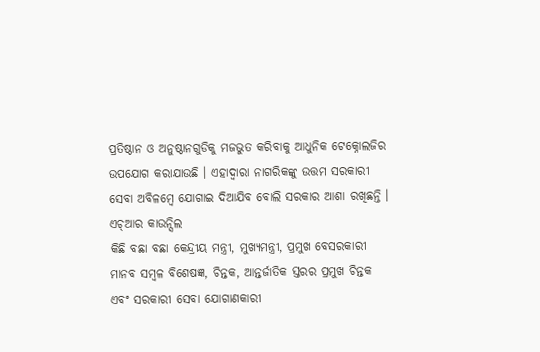ପ୍ରତିଷ୍ଠାନ ଓ ଅନୁଷ୍ଠାନଗୁଡିକୁ ମଜଭୁତ କରିବାକୁ ଆଧୁନିକ ଟେକ୍ନୋଲଜିର ଉପଯୋଗ କରାଯାଉଛି । ଏହାଦ୍ୱାରା ନାଗରିକଙ୍କୁ ଉତ୍ତମ ସରକାରୀ ସେବା ଅବିଳମ୍ବେ ଯୋଗାଇ ଦିଆଯିବ ବୋଲି ସରକାର ଆଶା ରଖିଛନ୍ତି ।
ଏଚ୍ଆର କାଉନ୍ସିଲ
କିଛି ବଛା ବଛା କେନ୍ଦ୍ରୀୟ ମନ୍ତ୍ରୀ, ମୁଖ୍ୟମନ୍ତ୍ରୀ, ପ୍ରମୁଖ ବେସରକାରୀ ମାନବ ସମ୍ବଳ ବିଶେଷଜ୍ଞ, ଚିନ୍ତକ, ଆନ୍ତର୍ଜାତିକ ସ୍ତରର ପ୍ରମୁଖ ଚିନ୍ତକ ଏବଂ ସରକାରୀ ସେବା ଯୋଗାଣକାରୀ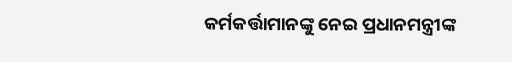କର୍ମକର୍ତ୍ତାମାନଙ୍କୁ ନେଇ ପ୍ରଧାନମନ୍ତ୍ରୀଙ୍କ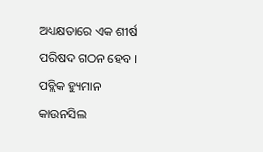ଅଧ୍ୟକ୍ଷତାରେ ଏକ ଶୀର୍ଷ ପରିଷଦ ଗଠନ ହେବ । ପବ୍ଲିକ ହ୍ୟୁମାନ କାଉନସିଲ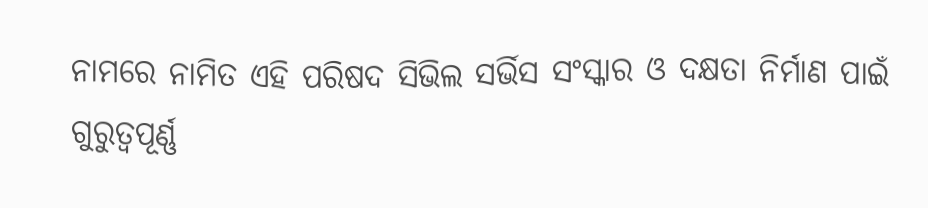ନାମରେ ନାମିତ ଏହି ପରିଷଦ ସିଭିଲ ସର୍ଭିସ ସଂସ୍କାର ଓ ଦକ୍ଷତା ନିର୍ମାଣ ପାଇଁ ଗୁରୁତ୍ୱପୂର୍ଣ୍ଣ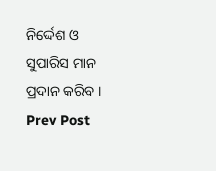ନିର୍ଦ୍ଦେଶ ଓ ସୁପାରିସ ମାନ ପ୍ରଦାନ କରିବ ।
Prev Post